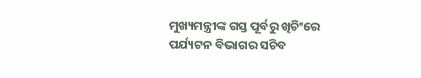ମୁଖ୍ୟମନ୍ତ୍ରୀଙ୍କ ଗସ୍ତ ପୂର୍ବରୁ ଖିଚିଂରେ ପର୍ଯ୍ୟଟନ ବିଭାଗର ସଚିବ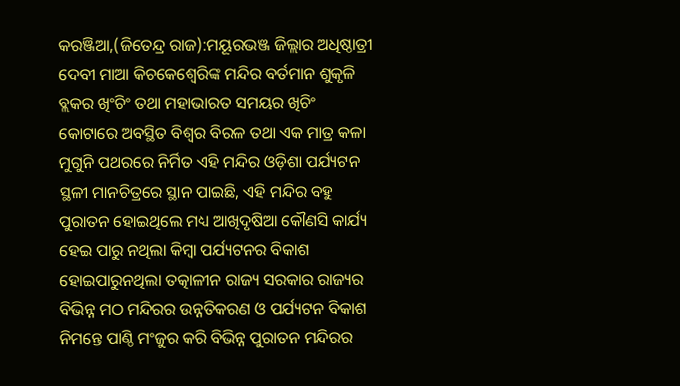କରଞ୍ଜିଆ,(ଜିତେନ୍ଦ୍ର ରାଜ):ମୟୂରଭଞ୍ଜ ଜିଲ୍ଲାର ଅଧିଷ୍ଠାତ୍ରୀ ଦେବୀ ମାଆ କିଚକେଶ୍ୱେରିଙ୍କ ମନ୍ଦିର ବର୍ତମାନ ଶୁକୃଳି ବ୍ଲକର ଖିଂଚିଂ ତଥା ମହାଭାରତ ସମୟର ଖିଚିଂ କୋଟାରେ ଅବସ୍ଥିତ ବିଶ୍ୱର ବିରଳ ତଥା ଏକ ମାତ୍ର କଳା ମୁଗୁନି ପଥରରେ ନିର୍ମିତ ଏହି ମନ୍ଦିର ଓଡ଼ିଶା ପର୍ଯ୍ୟଟନ ସ୍ଥଳୀ ମାନଚିତ୍ରରେ ସ୍ଥାନ ପାଇଛି, ଏହି ମନ୍ଦିର ବହୁ ପୁରାତନ ହୋଇଥିଲେ ମଧ୍ୟ ଆଖିଦୃଷିଆ କୌଣସି କାର୍ଯ୍ୟ ହେଇ ପାରୁ ନଥିଲା କିମ୍ବା ପର୍ଯ୍ୟଟନର ବିକାଶ ହୋଇପାରୁନଥିଲା ତତ୍କାଳୀନ ରାଜ୍ୟ ସରକାର ରାଜ୍ୟର ବିଭିନ୍ନ ମଠ ମନ୍ଦିରର ଉନ୍ନତିକରଣ ଓ ପର୍ଯ୍ୟଟନ ବିକାଶ ନିମନ୍ତେ ପାଣ୍ଠି ମଂଜୁର କରି ବିଭିନ୍ନ ପୁରାତନ ମନ୍ଦିରର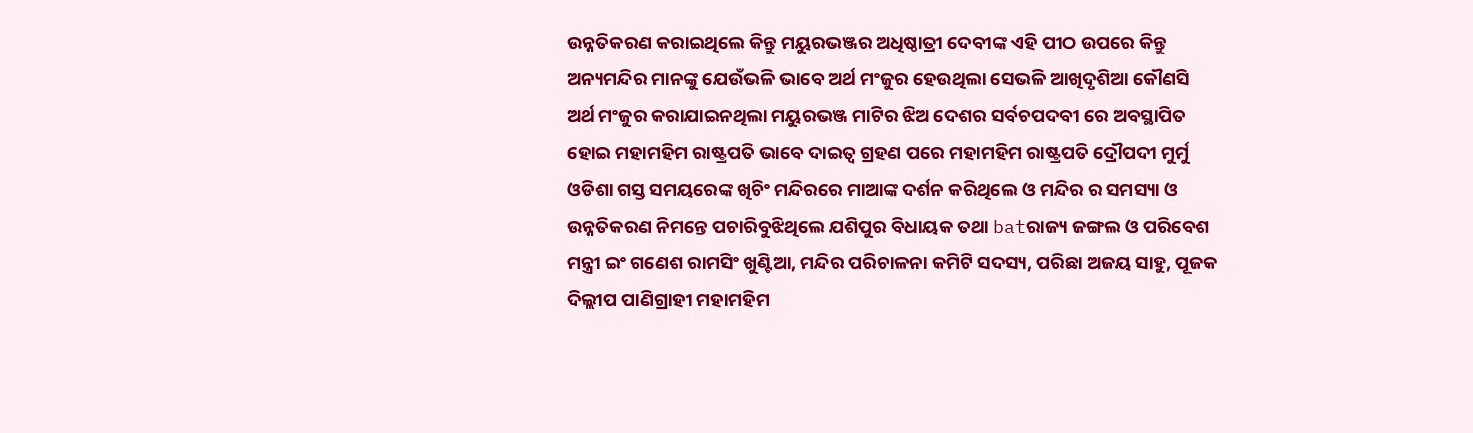ଉନ୍ନତିକରଣ କରାଇଥିଲେ କିନ୍ତୁ ମୟୁରଭଞ୍ଜର ଅଧିଷ୍ଠାତ୍ରୀ ଦେବୀଙ୍କ ଏହି ପୀଠ ଉପରେ କିନ୍ତୁ ଅନ୍ୟମନ୍ଦିର ମାନଙ୍କୁ ଯେଉଁଭଳି ଭାବେ ଅର୍ଥ ମଂଜୁର ହେଉଥିଲା ସେଭଳି ଆଖିଦୃଶିଆ କୌଣସି ଅର୍ଥ ମଂଜୁର କରାଯାଇନଥିଲା ମୟୁରଭଞ୍ଜ ମାଟିର ଝିଅ ଦେଶର ସର୍ବଚପଦବୀ ରେ ଅବସ୍ଥାପିତ ହୋଇ ମହାମହିମ ରାଷ୍ଟ୍ରପତି ଭାବେ ଦାଇତ୍ୱ ଗ୍ରହଣ ପରେ ମହାମହିମ ରାଷ୍ଟ୍ରପତି ଦ୍ରୌପଦୀ ମୁର୍ମୁ ଓଡିଶା ଗସ୍ତ ସମୟରେଙ୍କ ଖିଚିଂ ମନ୍ଦିରରେ ମାଆଙ୍କ ଦର୍ଶନ କରିଥିଲେ ଓ ମନ୍ଦିର ର ସମସ୍ୟା ଓ ଉନ୍ନତିକରଣ ନିମନ୍ତେ ପଚାରିବୁଝିଥିଲେ ଯଶିପୁର ବିଧାୟକ ତଥା batରାଜ୍ୟ ଜଙ୍ଗଲ ଓ ପରିବେଶ ମନ୍ତ୍ରୀ ଇଂ ଗଣେଶ ରାମସିଂ ଖୁଣ୍ଟିଆ, ମନ୍ଦିର ପରିଚାଳନା କମିଟି ସଦସ୍ୟ, ପରିଛା ଅଜୟ ସାହୁ, ପୂଜକ ଦିଲ୍ଲୀପ ପାଣିଗ୍ରାହୀ ମହାମହିମ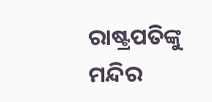ରାଷ୍ଟ୍ରପତିଙ୍କୁ ମନ୍ଦିର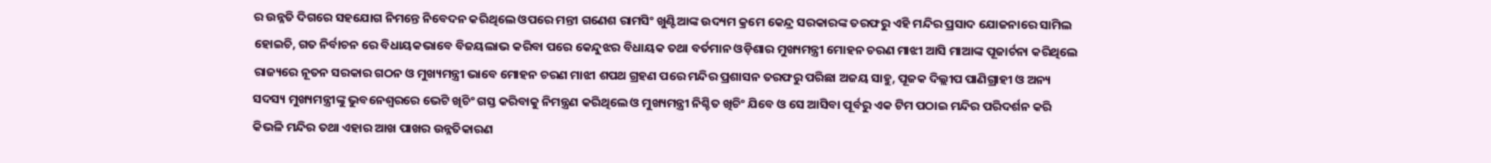ର ଉନ୍ନତି ଦିଗରେ ସହଯୋଗ ନିମନ୍ତେ ନିବେଦନ କରିଥିଲେ ଓପରେ ମନ୍ତୀ ଗଣେଶ ରାମସିଂ ଖୁଣ୍ଟିଆଙ୍କ ଉଦ୍ୟମ କ୍ରମେ କେନ୍ଦ୍ର ସରକାରଙ୍କ ତରଫରୁ ଏହି ମନ୍ଦିର ପ୍ରସାଦ ଯୋଜନାରେ ସାମିଲ ହୋଇଚି, ଗତ ନିର୍ବାଚନ ରେ ବିଧାୟକଭାବେ ବିଜୟଲାଭ କରିବା ପରେ କେନ୍ଦୁଝର ବିଧାୟକ ତଥା ବର୍ତମାନ ଓଡ଼ିଶାର ମୁଖ୍ୟମନ୍ତ୍ରୀ ମୋହନ ଚରଣ ମାଝୀ ଆସି ମାଆଙ୍କ ପୂଜାର୍ଚନା କରିଥିଲେ ରାଜ୍ୟରେ ନୂତନ ସରକାର ଗଠନ ଓ ମୁଖ୍ୟମନ୍ତ୍ରୀ ଭାବେ ମୋହନ ଚରଣ ମାଝୀ ଶପଥ ଗ୍ରହଣ ପରେ ମନ୍ଦିର ପ୍ରଶାସନ ତରଫରୁ ପରିଛା ଅଜୟ ସାହୁ, ପୂଜକ ଦିଲ୍ଲୀପ ପାଣିଗ୍ରାହୀ ଓ ଅନ୍ୟ ସଦସ୍ୟ ମୁଖ୍ୟମନ୍ତ୍ରୀଙ୍କୁ ଭୁବନେଶ୍ୱରରେ ଭେଟି ଖିଚିଂ ଗସ୍ତ କରିବାକୁ ନିମନ୍ତ୍ରଣ କରିଥିଲେ ଓ ମୁଖ୍ୟମନ୍ତ୍ରୀ ନିଶ୍ଚିତ ଖିଚିଂ ଯିବେ ଓ ସେ ଆସିବା ପୂର୍ବରୁ ଏକ ଟିମ ପଠାଇ ମନ୍ଦିର ପରିଦର୍ଶନ କରି କିଭଳି ମନ୍ଦିର ତଥା ଏହାର ଆଖ ପାଖର ଉନ୍ନତିକାରଣ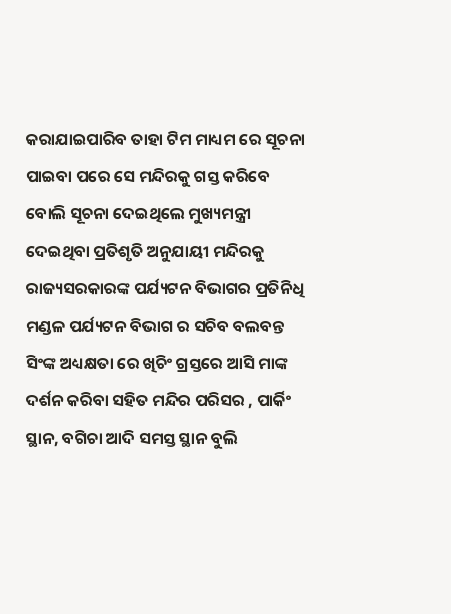କରାଯାଇପାରିବ ତାହା ଟିମ ମାଧ୍ୟମ ରେ ସୂଚନା ପାଇବା ପରେ ସେ ମନ୍ଦିରକୁ ଗସ୍ତ କରିବେ ବୋଲି ସୂଚନା ଦେଇଥିଲେ ମୁଖ୍ୟମନ୍ତ୍ରୀ ଦେଇଥିବା ପ୍ରତିଶୃତି ଅନୁଯାୟୀ ମନ୍ଦିରକୁ ରାଜ୍ୟସରକାରଙ୍କ ପର୍ଯ୍ୟଟନ ବିଭାଗର ପ୍ରତିନିଧି ମଣ୍ଡଳ ପର୍ଯ୍ୟଟନ ବିଭାଗ ର ସଚିବ ବଲବନ୍ତ ସିଂଙ୍କ ଅଧ୍ୟକ୍ଷତା ରେ ଖିଚିଂ ଗ୍ରସ୍ତରେ ଆସି ମାଙ୍କ ଦର୍ଶନ କରିବା ସହିତ ମନ୍ଦିର ପରିସର , ପାର୍କିଂ ସ୍ଥାନ, ବଗିଚା ଆଦି ସମସ୍ତ ସ୍ଥାନ ବୁଲି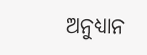ଅନୁଧ୍ୟାନ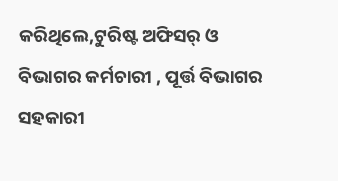କରିଥିଲେ,ଟୁରିଷ୍ଟ ଅଫିସର୍ ଓ ବିଭାଗର କର୍ମଚାରୀ , ପୂର୍ତ୍ତ ବିଭାଗର ସହକାରୀ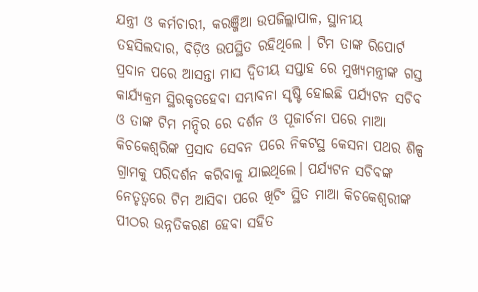ଯନ୍ତ୍ରୀ ଓ କର୍ମଚାରୀ, କରଞ୍ଜିଆ ଉପଜିଲ୍ଲାପାଳ, ସ୍ଥାନୀୟ ତହସିଲଦାର, ବିଡ଼ିଓ ଉପସ୍ଥିତ ରହିଥିଲେ । ଟିମ ତାଙ୍କ ରିପୋର୍ଟ ପ୍ରଦାନ ପରେ ଆସନ୍ତା ମାସ ଦ୍ୱିତୀୟ ସପ୍ତାହ ରେ ମୁଖ୍ୟମନ୍ତ୍ରୀଙ୍କ ଗସ୍ତ କାର୍ଯ୍ୟକ୍ରମ ସ୍ଥିରକୃତହେବା ସମ୍ଭାବନା ସୃଷ୍ଟି ହୋଇଛି ପର୍ଯ୍ୟଟନ ସଚିବ ଓ ତାଙ୍କ ଟିମ ମନ୍ଦିର ରେ ଦର୍ଶନ ଓ ପୂଜାର୍ଚନା ପରେ ମାଆ କିଚକେଶ୍ୱରିଙ୍କ ପ୍ରସାଦ ସେବନ ପରେ ନିକଟସ୍ଥ କେସନା ପଥର ଶିଳ୍ପ ଗ୍ରାମକୁ ପରିଦର୍ଶନ କରିବାକୁ ଯାଇଥିଲେ। ପର୍ଯ୍ୟଟନ ସଚିବଙ୍କ ନେତୃତ୍ୱରେ ଟିମ ଆସିବା ପରେ ଖିଚିଂ ସ୍ଥିତ ମାଆ କିଚକେଶ୍ୱରୀଙ୍କ ପୀଠର ଉନ୍ନତିକରଣ ହେବା ସହିତ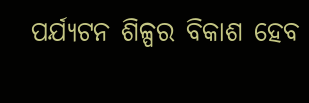ପର୍ଯ୍ୟଟନ ଶିଳ୍ପର ବିକାଶ ହେବ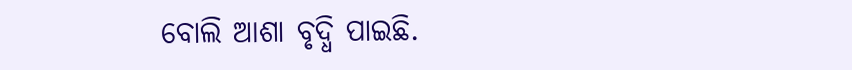ବୋଲି ଆଶା ବୃଦ୍ଧି ପାଇଛି.